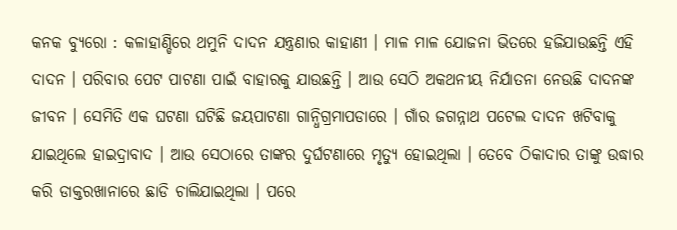କନକ ବ୍ୟୁରୋ : କଳାହାଣ୍ଡିରେ ଥମୁନି ଦାଦନ ଯନ୍ତ୍ରଣାର କାହାଣୀ । ମାଳ ମାଳ ଯୋଜନା ଭିତରେ ହଜିଯାଉଛନ୍ତି ଏହି ଦାଦନ । ପରିବାର ପେଟ ପାଟଣା ପାଇଁ ବାହାରକୁ ଯାଉଛନ୍ତି । ଆଉ ସେଠି ଅକଥନୀୟ ନିର୍ଯାତନା ନେଉଛି ଦାଦନଙ୍କ ଜୀବନ । ସେମିତି ଏକ ଘଟଣା ଘଟିଛି ଜୟପାଟଣା ଗାନ୍ଧିଗ୍ରମାପଡାରେ । ଗାଁର ଜଗନ୍ନାଥ ପଟେଲ ଦାଦନ ଖଟିବାକୁ ଯାଇଥିଲେ ହାଇଦ୍ରାବାଦ । ଆଉ ସେଠାରେ ତାଙ୍କର ଦୁର୍ଘଟଣାରେ ମୃତ୍ୟୁ ହୋଇଥିଲା । ତେବେ ଠିକାଦାର ତାଙ୍କୁ ଉଦ୍ଧାର କରି ଡାକ୍ତରଖାନାରେ ଛାଡି ଚାଲିଯାଇଥିଲା । ପରେ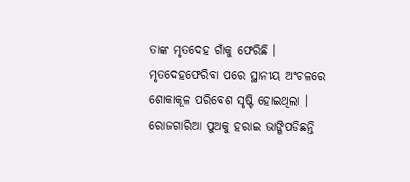ତାଙ୍କ ମୃତଦେହ ଗାଁକୁ ଫେରିଛି ।
ମୃତଦେହଫେରିବା ପରେ ସ୍ଥାନୀୟ ଅଂଚଳରେ ଶୋକାକୂଳ ପରିବେଶ ସୃଷ୍ଟି ହୋଇଥିଲା । ରୋଜଗାରିଆ ପୁଅକୁ ହରାଇ ଭାଙ୍ଗିପଡିଛନ୍ତି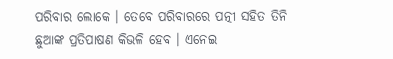ପରିବାର ଲୋକେ । ତେବେ ପରିବାରରେ ପତ୍ନୀ ସହିତ ତିନି ଛୁଆଙ୍କ ପ୍ରତିପାଷଣ କିଭଳି ହେବ । ଏନେଇ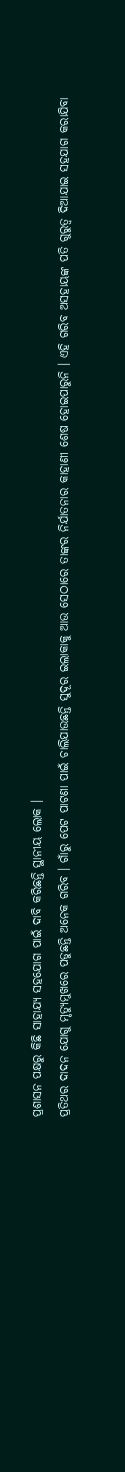ପ୍ରଶାସନ ପକ୍ଷରୁ କିଛି ସାହାଯ୍ୟ ସହଯୋଗ ପାଇଁ ଦାବି କରିଛନ୍ତି ସ୍ଥାନୀୟ ଲୋକ ।
ପ୍ରତିଥର ଦାଦନ ଯୋଗୁ ମୃତ୍ୟୁମୁଖରେ ପଡୁଛନ୍ତି ଅନେକ ଗରିବ । ଗାଁରୁ ପେଟ ପାଟଣା ପାଇଁ ଚାଲିଯାଉଛନ୍ତି ସୁଦୂର ଇଲାକାକୁ ଆଉ ସେଠାରେ ତାଙ୍କର ନିର୍ଯାତନାର କାହାଣୀ ଶେଷ ହୋଇପାରୁନି । ଏହି ଗରିବ ଅସହାୟଙ୍କ ପତି ଗୁରୁତ୍ୱ ଦିଆଯାଇ ସହଯାଗ କରାଯିବା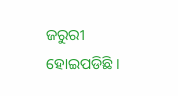ଜରୁରୀ ହୋଇପଡିଛି ।